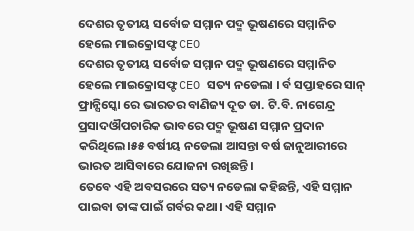ଦେଶର ତୃତୀୟ ସର୍ବୋଚ୍ଚ ସମ୍ମାନ ପଦ୍ମ ଭୂଷଣରେ ସମ୍ମାନିତ ହେଲେ ମାଇକ୍ରୋସଫ୍ଟ CEO
ଦେଶର ତୃତୀୟ ସର୍ବୋଚ୍ଚ ସମ୍ମାନ ପଦ୍ମ ଭୂଷଣରେ ସମ୍ମାନିତ ହେଲେ ମାଇକ୍ରୋସଫ୍ଟ CEO ସତ୍ୟ ନଡେଲା । ର୍ବ ସପ୍ତାହରେ ସାନ୍ ଫ୍ରାନ୍ସିସ୍କୋ ରେ ଭାରତର ବାଣିଜ୍ୟ ଦୂତ ଡା. ଟି.ବି. ନାଗେନ୍ଦ୍ର ପ୍ରସାଦଔପଚାରିକ ଭାବରେ ପଦ୍ମ ଭୂଷଣ ସମ୍ମାନ ପ୍ରଦାନ କରିଥିଲେ।୫୫ ବର୍ଷୀୟ ନଡେଲା ଆସନ୍ତା ବର୍ଷ ଜାନୁଆରୀରେ ଭାରତ ଆସିବାରେ ଯୋଜନା ରଖିଛନ୍ତି।
ତେବେ ଏହି ଅବସରରେ ସତ୍ୟ ନଡେଲା କହିଛନ୍ତି, ଏହି ସମ୍ମାନ ପାଇବା ତାଙ୍କ ପାଇଁ ଗର୍ବର କଥା। ଏହି ସମ୍ମାନ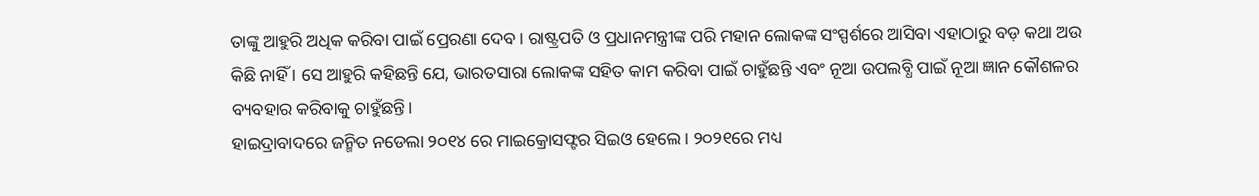ତାଙ୍କୁ ଆହୁରି ଅଧିକ କରିବା ପାଇଁ ପ୍ରେରଣା ଦେବ। ରାଷ୍ଟ୍ରପତି ଓ ପ୍ରଧାନମନ୍ତ୍ରୀଙ୍କ ପରି ମହାନ ଲୋକଙ୍କ ସଂସ୍ପର୍ଶରେ ଆସିବା ଏହାଠାରୁ ବଡ଼ କଥା ଅଉ କିଛି ନାହିଁ । ସେ ଆହୁରି କହିଛନ୍ତି ଯେ, ଭାରତସାରା ଲୋକଙ୍କ ସହିତ କାମ କରିବା ପାଇଁ ଚାହୁଁଛନ୍ତି ଏବଂ ନୂଆ ଉପଲବ୍ଧି ପାଇଁ ନୂଆ ଜ୍ଞାନ କୌଶଳର ବ୍ୟବହାର କରିବାକୁ ଚାହୁଁଛନ୍ତି।
ହାଇଦ୍ରାବାଦରେ ଜନ୍ମିତ ନଡେଲା ୨୦୧୪ ରେ ମାଇକ୍ରୋସଫ୍ଟର ସିଇଓ ହେଲେ। ୨୦୨୧ରେ ମଧ୍ୟ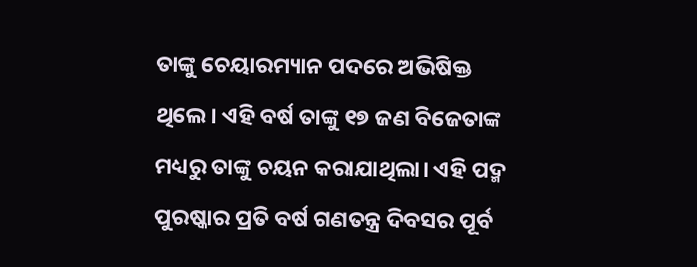ତାଙ୍କୁ ଚେୟାରମ୍ୟାନ ପଦରେ ଅଭିଷିକ୍ତ ଥିଲେ। ଏହି ବର୍ଷ ତାଙ୍କୁ ୧୭ ଜଣ ବିଜେତାଙ୍କ ମଧ୍ୟରୁ ତାଙ୍କୁ ଚୟନ କରାଯାଥିଲା। ଏହି ପଦ୍ମ ପୁରଷ୍କାର ପ୍ରତି ବର୍ଷ ଗଣତନ୍ତ୍ର ଦିବସର ପୂର୍ବ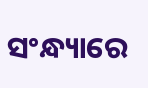ସଂନ୍ଧ୍ୟାରେ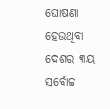ଘୋଷଣା ହେଉଥିବା ଦେଶର ୩ୟ ସର୍ବୋଚ୍ଚ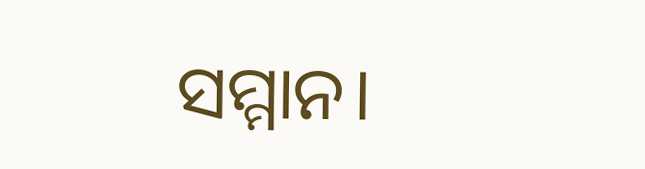ସମ୍ମାନ।